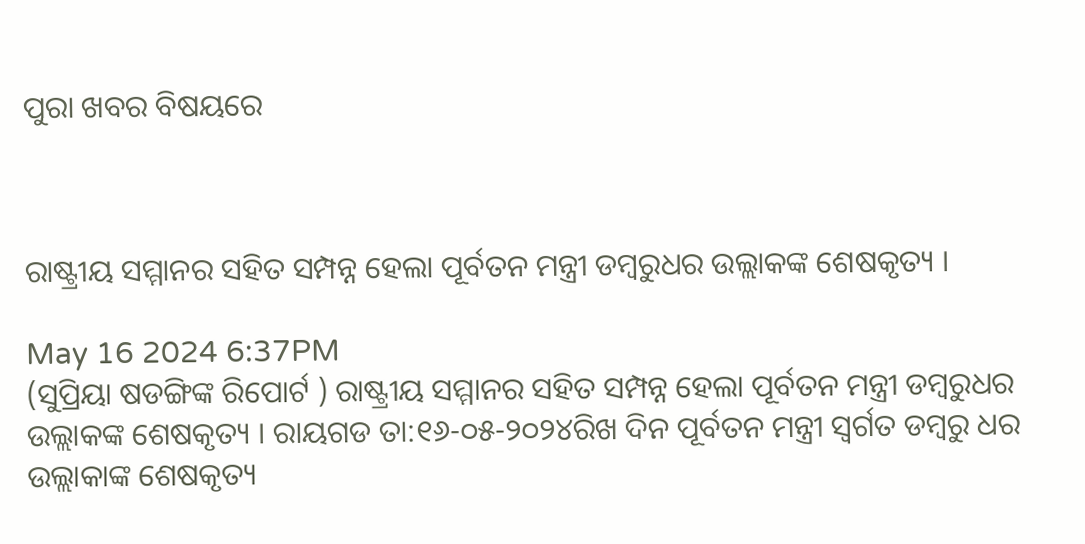ପୁରା ଖବର ବିଷୟରେ



ରାଷ୍ଟ୍ରୀୟ ସମ୍ମାନର ସହିତ ସମ୍ପନ୍ନ ହେଲା ପୂର୍ବତନ ମନ୍ତ୍ରୀ ଡମ୍ବରୁଧର ଉଲ୍ଲାକଙ୍କ ଶେଷକୃତ୍ୟ ।

May 16 2024 6:37PM
(ସୁପ୍ରିୟା ଷଡଙ୍ଗିଙ୍କ ରିପୋର୍ଟ ) ରାଷ୍ଟ୍ରୀୟ ସମ୍ମାନର ସହିତ ସମ୍ପନ୍ନ ହେଲା ପୂର୍ବତନ ମନ୍ତ୍ରୀ ଡମ୍ବରୁଧର ଉଲ୍ଲାକଙ୍କ ଶେଷକୃତ୍ୟ । ରାୟଗଡ ତା:୧୬-୦୫-୨୦୨୪ରିଖ ଦିନ ପୂର୍ବତନ ମନ୍ତ୍ରୀ ସ୍ୱର୍ଗତ ଡମ୍ବରୁ ଧର ଉଲ୍ଲାକାଙ୍କ ଶେଷକୃତ୍ୟ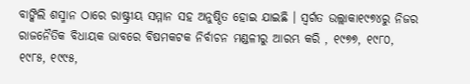ବାଙ୍କିଲି ଶସ୍ମାନ ଠାରେ ରାଷ୍ଟ୍ରୀୟ ସମ୍ମାନ ସହ ଅନୁଷ୍ଠିତ ହୋଇ ଯାଇଛି । ସ୍ୱର୍ଗତ ଉଲ୍ଲାକା୧୯୭୪ରୁ ନିଜର ରାଜନୈତିକ ବିଧାୟକ ଭାବରେ ବିଷମକଟକ ନିର୍ବାଚନ ମଣ୍ଡଳୀରୁ ଆରମ୍ଭ କରି , ୧୯୭୭, ୧୯୮୦, ୧୯୮୫, ୧୯୯୫,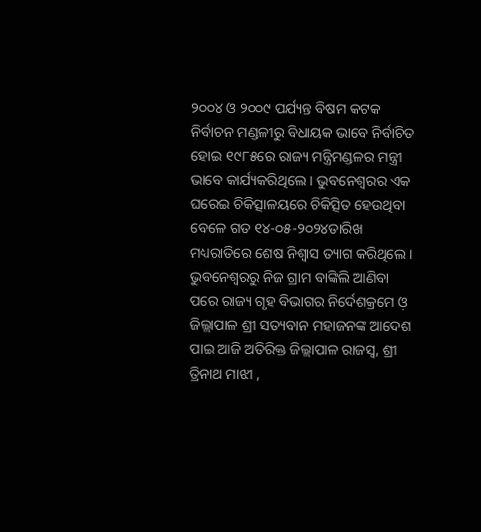୨୦୦୪ ଓ ୨୦୦୯ ପର୍ଯ୍ୟନ୍ତ ବିଷମ କଟକ ନିର୍ବାଚନ ମଣ୍ଡଳୀରୁ ବିଧାୟକ ଭାବେ ନିର୍ବାଚିତ ହୋଇ ୧୯୮୫ରେ ରାଜ୍ୟ ମନ୍ତ୍ରିମଣ୍ଡଳର ମନ୍ତ୍ରୀ ଭାବେ କାର୍ଯ୍ୟକରିଥିଲେ । ଭୁବନେଶ୍ବରର ଏକ ଘରେଇ ଚିକିତ୍ସାଳୟରେ ଚିକିତ୍ସିତ ହେଉଥିବା ବେଳେ ଗତ ୧୪-୦୫-୨୦୨୪ତାରିଖ ମଧ୍ୟରାତିରେ ଶେଷ ନିଶ୍ଵାସ ତ୍ୟାଗ କରିଥିଲେ । ଭୁବନେଶ୍ୱରରୁ ନିଜ ଗ୍ରାମ ବାଙ୍କିଲି ଆଣିବା ପରେ ରାଜ୍ୟ ଗୃହ ବିଭାଗର ନିର୍ଦେଶକ୍ରମେ ଓ଼ ଜିଲ୍ଲାପାଳ ଶ୍ରୀ ସତ୍ୟବାନ ମହାଜନଙ୍କ ଆଦେଶ ପାଇ ଆଜି ଅତିରିକ୍ତ ଜିଲ୍ଲାପାଳ ରାଜସ୍ୱ, ଶ୍ରୀ ତ୍ରିନାଥ ମାଝୀ ,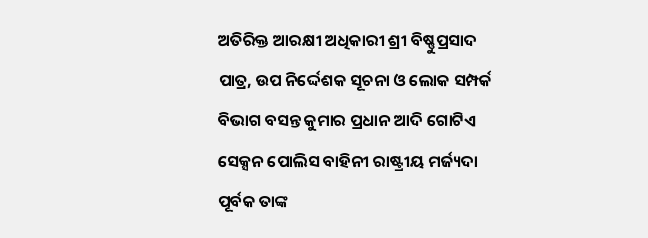ଅତିରିକ୍ତ ଆରକ୍ଷୀ ଅଧିକାରୀ ଶ୍ରୀ ବିଷ୍ଣୁପ୍ରସାଦ ପାତ୍ର, ଉପ ନିର୍ଦ୍ଦେଶକ ସୂଚନା ଓ ଲୋକ ସମ୍ପର୍କ ବିଭାଗ ବସନ୍ତ କୁମାର ପ୍ରଧାନ ଆଦି ଗୋଟିଏ ସେକ୍ସନ ପୋଲିସ ବାହିନୀ ରାଷ୍ଟ୍ରୀୟ ମର୍ଜ୍ୟଦା ପୂର୍ବକ ତାଙ୍କ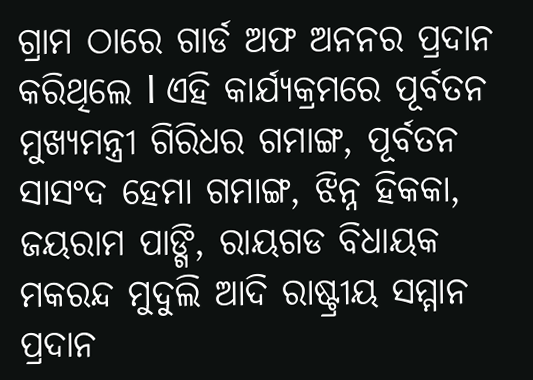ଗ୍ରାମ ଠାରେ ଗାର୍ଡ ଅଫ ଅନନର ପ୍ରଦାନ କରିଥିଲେ l ଏହି କାର୍ଯ୍ୟକ୍ରମରେ ପୂର୍ବତନ ମୁଖ୍ୟମନ୍ତ୍ରୀ ଗିରିଧର ଗମାଙ୍ଗ, ପୂର୍ବତନ ସାସଂଦ ହେମା ଗମାଙ୍ଗ, ଝିନ୍ନ ହିକକା, ଜୟରାମ ପାଙ୍ଗି, ରାୟଗଡ ବିଧାୟକ ମକରନ୍ଦ ମୁଦୁଲି ଆଦି ରାଷ୍ଟ୍ରୀୟ ସମ୍ମାନ ପ୍ରଦାନ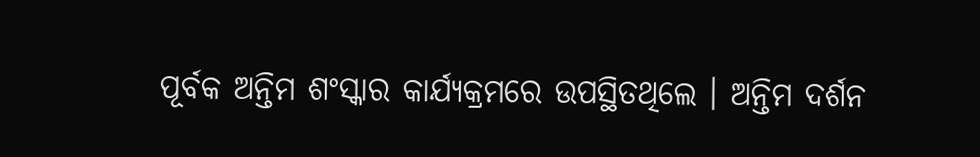ପୂର୍ବକ ଅନ୍ତିମ ଶଂସ୍କାର କାର୍ଯ୍ୟକ୍ରମରେ ଉପସ୍ଥିତଥିଲେ । ଅନ୍ତିମ ଦର୍ଶନ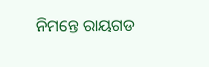ନିମନ୍ତେ ରାୟଗଡ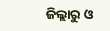ଜିଲ୍ଲାରୁ ଓ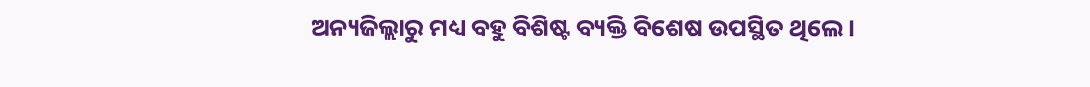ଅନ୍ୟଜିଲ୍ଲାରୁ ମଧ୍ୟ ବହୁ ବିଶିଷ୍ଟ ବ୍ୟକ୍ତି ବିଶେଷ ଉପସ୍ଥିତ ଥିଲେ ।